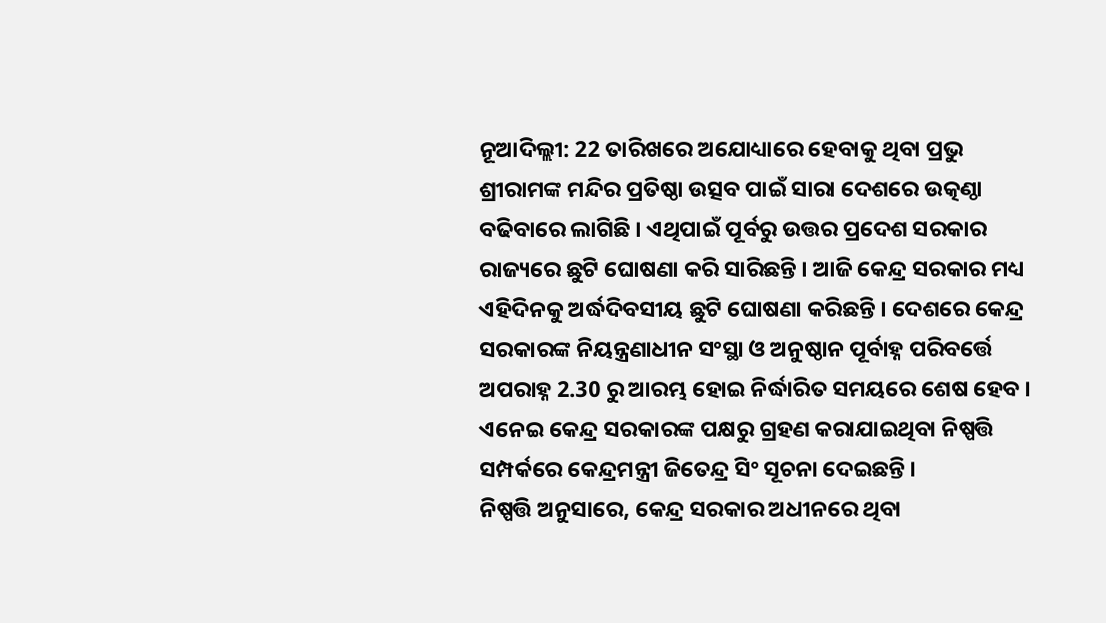ନୂଆଦିଲ୍ଲୀ: 22 ତାରିଖରେ ଅଯୋଧ୍ୟାରେ ହେବାକୁ ଥିବା ପ୍ରଭୁ ଶ୍ରୀରାମଙ୍କ ମନ୍ଦିର ପ୍ରତିଷ୍ଠା ଉତ୍ସବ ପାଇଁ ସାରା ଦେଶରେ ଉତ୍କଣ୍ଠା ବଢିବାରେ ଲାଗିଛି । ଏଥିପାଇଁ ପୂର୍ବରୁ ଉତ୍ତର ପ୍ରଦେଶ ସରକାର ରାଜ୍ୟରେ ଛୁଟି ଘୋଷଣା କରି ସାରିଛନ୍ତି । ଆଜି କେନ୍ଦ୍ର ସରକାର ମଧ୍ୟ ଏହିଦିନକୁ ଅର୍ଦ୍ଧଦିବସୀୟ ଛୁଟି ଘୋଷଣା କରିଛନ୍ତି । ଦେଶରେ କେନ୍ଦ୍ର ସରକାରଙ୍କ ନିୟନ୍ତ୍ରଣାଧୀନ ସଂସ୍ଥା ଓ ଅନୁଷ୍ଠାନ ପୂର୍ବାହ୍ନ ପରିବର୍ତ୍ତେ ଅପରାହ୍ନ 2.30 ରୁ ଆରମ୍ଭ ହୋଇ ନିର୍ଦ୍ଧାରିତ ସମୟରେ ଶେଷ ହେବ । ଏନେଇ କେନ୍ଦ୍ର ସରକାରଙ୍କ ପକ୍ଷରୁ ଗ୍ରହଣ କରାଯାଇଥିବା ନିଷ୍ପତ୍ତି ସମ୍ପର୍କରେ କେନ୍ଦ୍ରମନ୍ତ୍ରୀ ଜିତେନ୍ଦ୍ର ସିଂ ସୂଚନା ଦେଇଛନ୍ତି ।
ନିଷ୍ପତ୍ତି ଅନୁସାରେ, କେନ୍ଦ୍ର ସରକାର ଅଧୀନରେ ଥିବା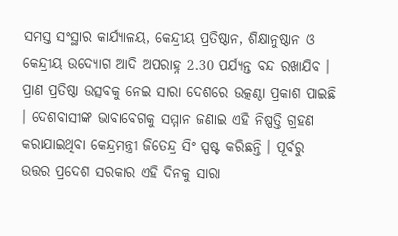ସମସ୍ତ ସଂସ୍ଥାର କାର୍ଯ୍ୟାଳୟ, କେନ୍ଦ୍ରୀୟ ପ୍ରତିଷ୍ଠାନ, ଶିକ୍ଷାନୁଷ୍ଠାନ ଓ କେନ୍ଦ୍ରୀୟ ଉଦ୍ୟୋଗ ଆଦି ଅପରାହ୍ନ 2.30 ପର୍ଯ୍ୟନ୍ତ ବନ୍ଦ ରଖାଯିବ । ପ୍ରାଣ ପ୍ରତିଷ୍ଠା ଉତ୍ସବକୁ ନେଇ ସାରା ଦେଶରେ ଉତ୍କଣ୍ଠା ପ୍ରକାଶ ପାଇଛି । ଦେଶବାସୀଙ୍କ ଭାବାବେଗକୁ ସମ୍ମାନ ଜଣାଇ ଏହି ନିଷ୍ପତ୍ତି ଗ୍ରହଣ କରାଯାଇଥିବା କେନ୍ଦ୍ରମନ୍ତ୍ରୀ ଜିତେନ୍ଦ୍ର ସିଂ ସ୍ପଷ୍ଟ କରିଛନ୍ତି । ପୂର୍ବରୁ ଉତ୍ତର ପ୍ରଦେଶ ସରକାର ଏହି ଦିନକୁ ସାରା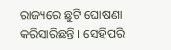ରାଜ୍ୟରେ ଛୁଟି ଘୋଷଣା କରିସାରିଛନ୍ତି । ସେହିପରି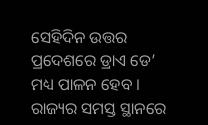ସେହିଦିନ ଉତ୍ତର ପ୍ରଦେଶରେ ଡ୍ରାଏ ଡେ’ ମଧ୍ୟ ପାଳନ ହେବ । ରାଜ୍ୟର ସମସ୍ତ ସ୍ଥାନରେ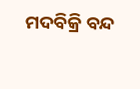ମଦବିକ୍ରି ବନ୍ଦ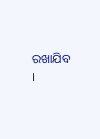ରଖାଯିବ ।